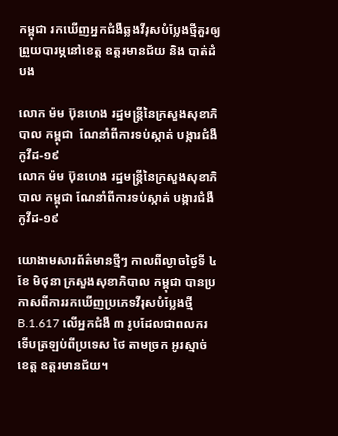កម្ពុជា រកឃើញអ្នកជំងឺឆ្លងវីរុសបំប្លែងថ្មីគួរឲ្យព្រួយបារម្ភនៅខេត្ត ឧត្តរមានជ័យ និង បាត់ដំបង

លោក ម៉ម ប៊ុនហេង រដ្ឋមន្រ្តីនៃក្រសួងសុខាភិបាល កម្ពុជា  ណែនាំពីការទប់ស្កាត់ បង្ការជំងឺកូវីដ-១៩
លោក ម៉ម ប៊ុនហេង រដ្ឋមន្រ្តីនៃក្រសួងសុខាភិបាល កម្ពុជា ណែនាំពីការទប់ស្កាត់ បង្ការជំងឺកូវីដ-១៩

យោងាមសារព័ត៌មានថ្មីៗ កាលពីល្ងាចថ្ងៃទី ៤ ខែ មិថុនា ក្រសួងសុខាភិបាល កម្ពុជា បានប្រកាសពីការរកឃើញប្រភេទវីរុសបំប្លែងថ្មី B.1.617 លើអ្នកជំងឺ ៣ រូបដែលជាពលករទើបត្រឡប់ពីប្រទេស ថៃ តាមច្រក អូរស្មាច់ ខេត្ត ឧត្តរមានជ័យ។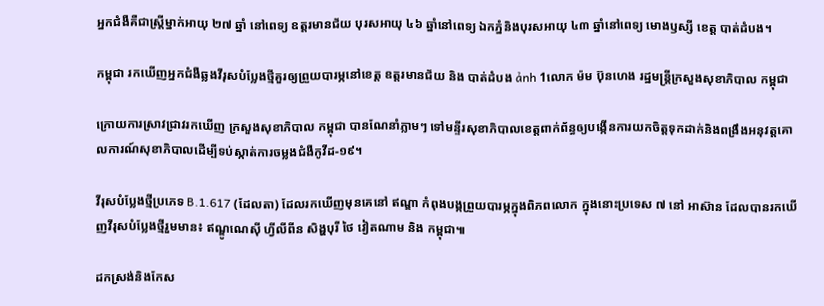អ្នកជំងឺគឺជាស្ត្រីម្នាក់អាយុ ២៧ ឆ្នាំ នៅពេទ្យ ឧត្តរមានជ័យ បុរសអាយុ ៤៦ ឆ្នាំនៅពេទ្យ ឯកភ្នំនិងបុរសអាយុ ៤៣ ឆ្នាំនៅពេទ្យ មោងឫស្សី ខេត្ត បាត់ដំបង។

កម្ពុជា រកឃើញអ្នកជំងឺឆ្លងវីរុសបំប្លែងថ្មីគួរឲ្យព្រួយបារម្ភនៅខេត្ត ឧត្តរមានជ័យ និង បាត់ដំបង ảnh 1លោក ម៉ម ប៊ុនហេង រដ្ឋមន្រ្តីក្រសួងសុខាភិបាល កម្ពុជា

ក្រោយការស្រាវជ្រាវរកឃើញ ក្រសួងសុខាភិបាល កម្ពុជា បានណែនាំភ្លាមៗ ទៅមន្ទីរសុខាភិបាលខេត្តពាក់ព័ន្ធឲ្យបង្កើនការយកចិត្តទុកដាក់និងពង្រឹងអនុវត្តគោលការណ៍សុខាភិបាលដើម្បីទប់ស្កាត់ការចម្លងជំងឺកូវីដ-១៩។

វីរុសបំប្លែងថ្មីប្រភេទ B.1.617 (ដែលតា) ដែលរកឃើញមុនគេនៅ ឥណ្ឌា កំពុងបង្កព្រួយបារម្ភក្នុងពិភពលោក ក្នុងនោះប្រទេស ៧ នៅ អាស៊ាន ដែលបានរកឃើញវីរុសបំប្លែងថ្មីរួមមាន៖ ឥណ្ឌូណេស៊ី ហ្វីលីពីន សិង្ហបុរី ថៃ វៀតណាម និង កម្ពុជា៕

ដកស្រង់និងកែស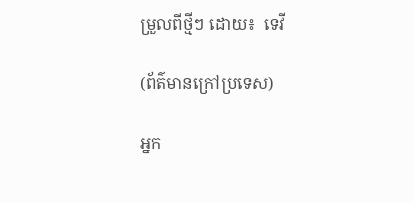ម្រួលពីថ្មីៗ ដោយ៖  ទេវី

(ព័ត៌មានក្រៅប្រទេស)

អ្នក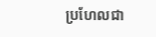ប្រហែលជា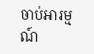ចាប់អារម្មណ៍